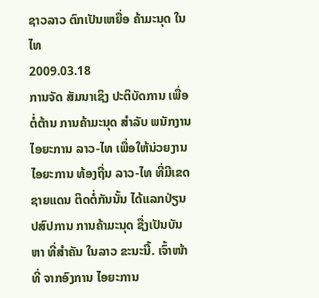ຊາວລາວ ຕົກເປັນເຫຍື່ອ ຄ້າມະນຸດ ໃນໄທ
2009.03.18
ການຈັດ ສັມນາເຊິງ ປະຕິບັດການ ເພື່ອຕໍ່ຕ້ານ ການຄ້າມະນຸດ ສຳລັບ ພນັກງານ ໄອຍະການ ລາວ-ໄທ ເພື່ອໃຫ້ນ່ວຍງານ ໄອຍະການ ທ້ອງຖີ່ນ ລາວ-ໄທ ທີ່ມີເຂດຊາຍແດນ ຕິດຕໍ່ກັນນັ້ນ ໄດ້ແລກປ່ຽນ ປສົປການ ການຄ້າມະນຸດ ຊື່ງເປັນບັນຫາ ທີ່ສຳຄັນ ໃນລາວ ຂະນະນີ້. ເຈົ້າໜ້າທີ່ ຈາກອົງການ ໄອຍະການ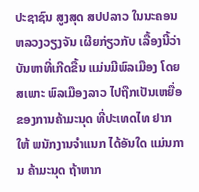ປະຊາຊົນ ສູງສຸດ ສປປລາວ ໃນນະຄອນ ຫລວງວຽງຈັນ ເຜີຍກ່ຽວກັບ ເລື້ອງນີ້ວ່າ
ບັນຫາທີ່ເກີດຂື້ນ ແມ່ນມີພົລເມືອງ ໂດຍສເພາະ ພົລເມືອງລາວ ໄປຖືກເປັນເຫຍື່ອ ຂອງການຄ້າມະນຸດ ທີ່ປະເທດໄທ ຢາກໃຫ້ ພນັກງານຈຳແນກ ໄດ້ອັນໃດ ແມ່ນການ ຄ້າມະນຸດ ຖ້າຫາກ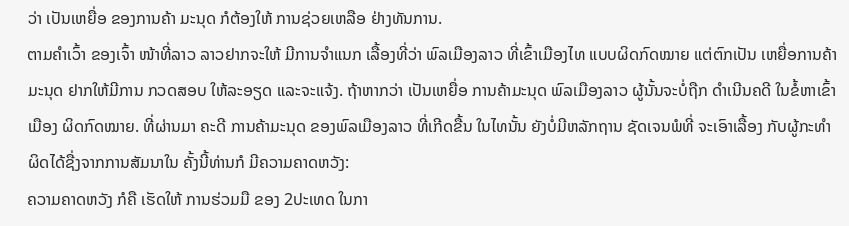ວ່າ ເປັນເຫຍື່ອ ຂອງການຄ້າ ມະນຸດ ກໍຕ້ອງໃຫ້ ການຊ່ວຍເຫລືອ ຢ່າງທັນການ.
ຕາມຄຳເວົ້າ ຂອງເຈົ້າ ໜ້າທີ່ລາວ ລາວຢາກຈະໃຫ້ ມີການຈຳແນກ ເລື້ອງທີ່ວ່າ ພົລເມືອງລາວ ທີ່ເຂົ້າເມືອງໄທ ແບບຜິດກົດໝາຍ ແຕ່ຕົກເປັນ ເຫຍື່ອການຄ້າ ມະນຸດ ຢາກໃຫ້ມີການ ກວດສອບ ໃຫ້ລະອຽດ ແລະຈະແຈ້ງ. ຖ້າຫາກວ່າ ເປັນເຫຍື່ອ ການຄ້າມະນຸດ ພົລເມືອງລາວ ຜູ້ນັ້ນຈະບໍ່ຖືກ ດຳເນີນຄດີ ໃນຂໍ້ຫາເຂົ້າເມືອງ ຜິດກົດໝາຍ. ທີ່ຜ່ານມາ ຄະດີ ການຄ້າມະນຸດ ຂອງພົລເມືອງລາວ ທີ່ເກີດຂື້ນ ໃນໄທນັ້ນ ຍັງບໍ່ມີຫລັກຖານ ຊັດເຈນພໍທີ່ ຈະເອົາເລື້ອງ ກັບຜູ້ກະທຳ ຜິດໄດ້ຊື່ງຈາກການສັມນາໃນ ຄັ້ງນີ້ທ່ານກໍ ມີຄວາມຄາດຫວັງ:
ຄວາມຄາດຫວັງ ກໍຄື ເຮັດໃຫ້ ການຮ່ວມມື ຂອງ 2ປະເທດ ໃນກາ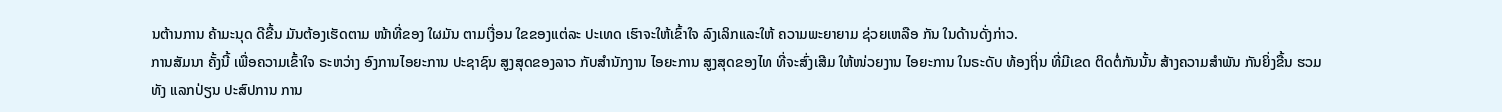ນຕ້ານການ ຄ້າມະນຸດ ດີຂື້ນ ມັນຕ້ອງເຮັດຕາມ ໜ້າທີ່ຂອງ ໃຜມັນ ຕາມເງື່ອນ ໃຂຂອງແຕ່ລະ ປະເທດ ເຮົາຈະໃຫ້ເຂົ້າໃຈ ລົງເລິກແລະໃຫ້ ຄວາມພະຍາຍາມ ຊ່ວຍເຫລືອ ກັນ ໃນດ້ານດັ່ງກ່າວ.
ການສັມນາ ຄັ້ງນີ້ ເພື່ອຄວາມເຂົ້າໃຈ ຣະຫວ່າງ ອົງການໄອຍະການ ປະຊາຊົນ ສູງສຸດຂອງລາວ ກັບສຳນັກງານ ໄອຍະການ ສູງສຸດຂອງໄທ ທີ່ຈະສົ່ງເສີມ ໃຫ້ໜ່ວຍງານ ໄອຍະການ ໃນຣະດັບ ທ້ອງຖິ່ນ ທີ່ມີເຂດ ຕິດຕໍ່ກັນນັ້ນ ສ້າງຄວາມສຳພັນ ກັນຍິ່ງຂື້ນ ຮວມທັງ ແລກປ່ຽນ ປະສົປການ ການ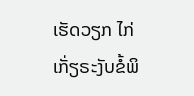ເຮັດວຽກ ໄກ່ເກັ່ຽຣະງັບຂໍ້ພິ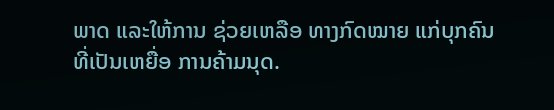ພາດ ແລະໃຫ້ການ ຊ່ວຍເຫລືອ ທາງກົດໝາຍ ແກ່ບຸກຄົນ ທີ່ເປັນເຫຍື່ອ ການຄ້າມນຸດ.